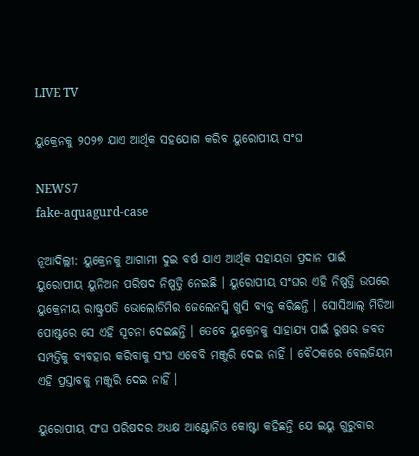LIVE TV

ୟୁକ୍ରେନକୁ ୨୦୨୭ ଯାଏ ଆର୍ଥିକ ସହଯୋଗ କରିବ ୟୁରୋପୀୟ ସଂଘ

NEWS7
fake-aquagurd-case

ନୂଆଦିଲ୍ଲୀ: ୟୁକ୍ରେନକୁ ଆଗାମୀ ଦୁଇ ବର୍ଷ ଯାଏ ଆର୍ଥିକ ସହାୟତା ପ୍ରଦାନ ପାଇଁ ୟୁରୋପୀୟ ୟୁନିଅନ ପରିଷଦ ନିଷ୍ପତ୍ତି ନେଇଛି । ୟୁରୋପୀୟ ସଂଘର ଏହି ନିଷ୍ପତ୍ତି ଉପରେ ୟୁକ୍ରେନୀୟ ରାଷ୍ଟ୍ରପତି ଭୋଲୋଡିମିର ଜେଲେନସ୍କି ଖୁସି ବ୍ୟକ୍ତ କରିଛନ୍ତି । ସୋସିଆଲ୍ ମିଡିଆ ପୋଷ୍ଟରେ ସେ ଏହି ସୂଚନା ଦେଇଛନ୍ତି । ତେବେ ୟୁକ୍ରେନକୁ ସାହାଯ୍ୟ ପାଇଁ ରୁଷର ଜବତ ସମ୍ପତ୍ତିକୁ ବ୍ୟବହାର କରିବାକୁ ସଂଘ ଏବେବି ମଞ୍ଜୁରି ଦେଇ ନାହିଁ । ବୈଠକରେ ବେଲଜିୟମ ଏହି ପ୍ରସ୍ତାବକୁ ମଞ୍ଜୁରି ଦେଇ ନାହିଁ ।

ୟୁରୋପୀୟ ସଂଘ ପରିଷଦର ଅଧ୍ୟକ୍ଷ ଆଣ୍ଟୋନିଓ କୋଷ୍ଟା କହିଛନ୍ତି ଯେ ଇୟୁ ଗୁରୁବାର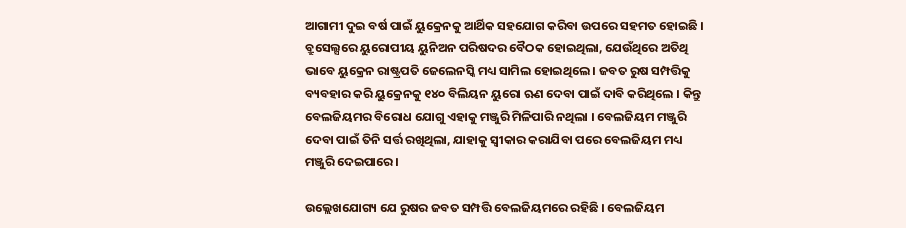ଆଗାମୀ ଦୁଇ ବର୍ଷ ପାଇଁ ୟୁକ୍ରେନକୁ ଆର୍ଥିକ ସହଯୋଗ କରିବା ଉପରେ ସହମତ ହୋଇଛି । ବ୍ରୁସେଲ୍ସରେ ୟୁରୋପୀୟ ୟୁନିଅନ ପରିଷଦର ବୈଠକ ହୋଇଥିଲା, ଯେଉଁଥିରେ ଅତିଥି ଭାବେ ୟୁକ୍ରେନ ରାଷ୍ଟ୍ରପତି ଜେଲେନସ୍କି ମଧ୍ୟ ସାମିଲ ହୋଇଥିଲେ । ଜବତ ରୁଷ ସମ୍ପତ୍ତିକୁ ବ୍ୟବହାର କରି ୟୁକ୍ରେନକୁ ୧୪୦ ବିଲିୟନ ୟୁରୋ ଋଣ ଦେବା ପାଇଁ ଦାବି କରିଥିଲେ । କିନ୍ତୁ ବେଲଜିୟମର ବିରୋଧ ଯୋଗୁ ଏହାକୁ ମଞ୍ଜୁରି ମିଳିପାରି ନଥିଲା । ବେଲଜିୟମ ମଞ୍ଜୁରି ଦେବା ପାଇଁ ତିନି ସର୍ତ୍ତ ରଖିଥିଲା, ଯାହାକୁ ସ୍ୱୀକାର କରାଯିବା ପରେ ବେଲଜିୟମ ମଧ୍ୟ ମଞ୍ଜୁରି ଦେଇପାରେ ।

ଉଲ୍ଲେଖଯୋଗ୍ୟ ଯେ ରୁଷର ଜବତ ସମ୍ପତ୍ତି ବେଲଜିୟମରେ ରହିଛି । ବେଲଜିୟମ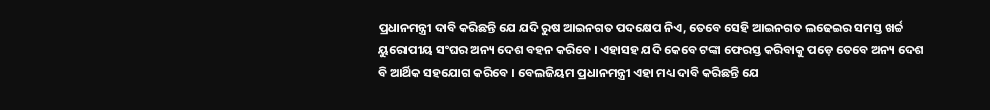ପ୍ରଧାନମନ୍ତ୍ରୀ ଦାବି କରିଛନ୍ତି ଯେ ଯଦି ରୁଷ ଆଇନଗତ ପଦକ୍ଷେପ ନିଏ, ତେବେ ସେହି ଆଇନଗତ ଲଢେଇର ସମସ୍ତ ଖର୍ଚ୍ଚ ୟୁରୋପୀୟ ସଂଘର ଅନ୍ୟ ଦେଶ ବହନ କରିବେ । ଏହାସହ ଯଦି କେବେ ଟଙ୍କା ଫେରସ୍ତ କରିବାକୁ ପଡ଼େ ତେବେ ଅନ୍ୟ ଦେଶ ବି ଆର୍ଥିକ ସହଯୋଗ କରିବେ । ବେଲଜିୟମ ପ୍ରଧାନମନ୍ତ୍ରୀ ଏହା ମଧ୍ୟ ଦାବି କରିଛନ୍ତି ଯେ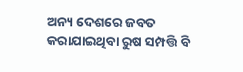ଅନ୍ୟ ଦେଶରେ ଜବତ କରାଯାଇଥିବା ରୁଷ ସମ୍ପତ୍ତି ବି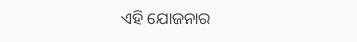ଏହି ଯୋଜନାର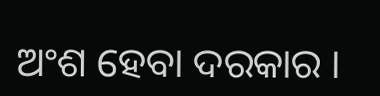ଅଂଶ ହେବା ଦରକାର ।